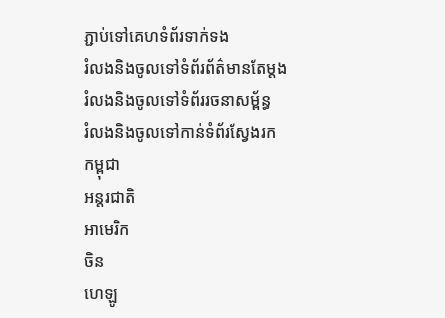ភ្ជាប់ទៅគេហទំព័រទាក់ទង
រំលងនិងចូលទៅទំព័រព័ត៌មានតែម្តង
រំលងនិងចូលទៅទំព័ររចនាសម្ព័ន្ធ
រំលងនិងចូលទៅកាន់ទំព័រស្វែងរក
កម្ពុជា
អន្តរជាតិ
អាមេរិក
ចិន
ហេឡូ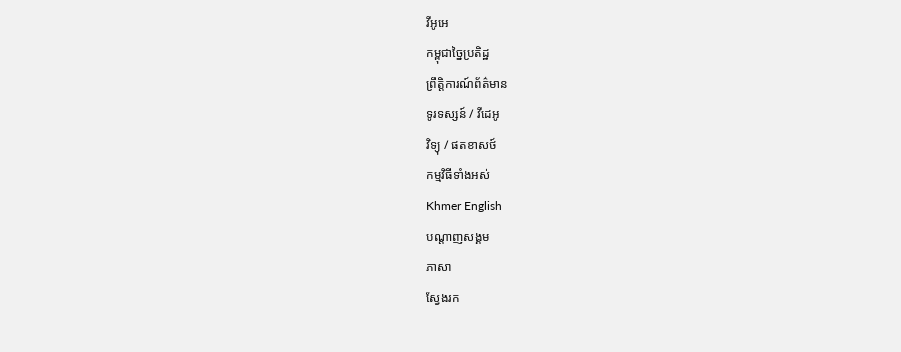វីអូអេ
កម្ពុជាច្នៃប្រតិដ្ឋ
ព្រឹត្តិការណ៍ព័ត៌មាន
ទូរទស្សន៍ / វីដេអូ
វិទ្យុ / ផតខាសថ៍
កម្មវិធីទាំងអស់
Khmer English
បណ្តាញសង្គម
ភាសា
ស្វែងរក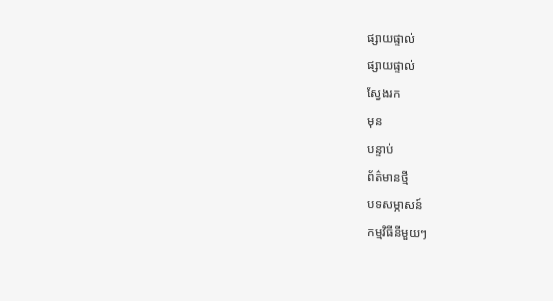ផ្សាយផ្ទាល់
ផ្សាយផ្ទាល់
ស្វែងរក
មុន
បន្ទាប់
ព័ត៌មានថ្មី
បទសម្ភាសន៍
កម្មវិធីនីមួយៗ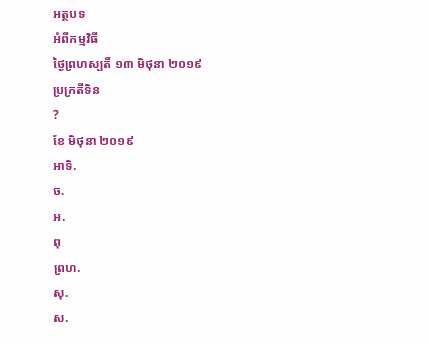អត្ថបទ
អំពីកម្មវិធី
ថ្ងៃព្រហស្បតិ៍ ១៣ មិថុនា ២០១៩
ប្រក្រតីទិន
?
ខែ មិថុនា ២០១៩
អាទិ.
ច.
អ.
ពុ
ព្រហ.
សុ.
ស.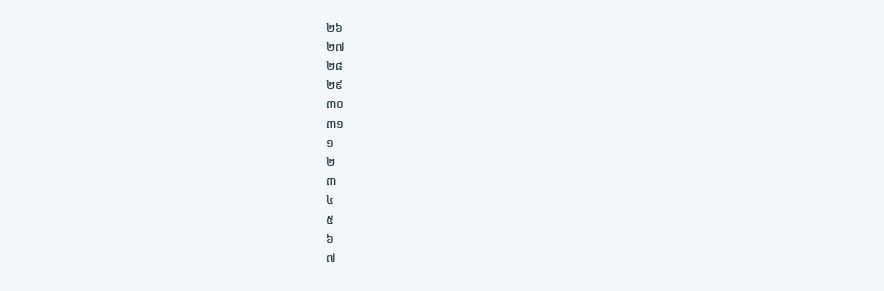២៦
២៧
២៨
២៩
៣០
៣១
១
២
៣
៤
៥
៦
៧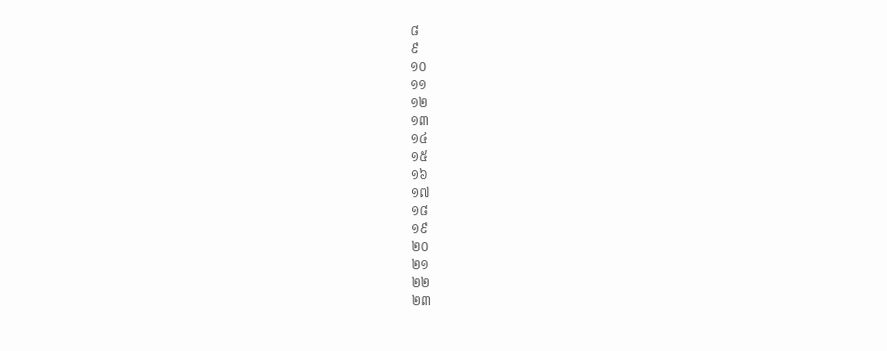៨
៩
១០
១១
១២
១៣
១៤
១៥
១៦
១៧
១៨
១៩
២០
២១
២២
២៣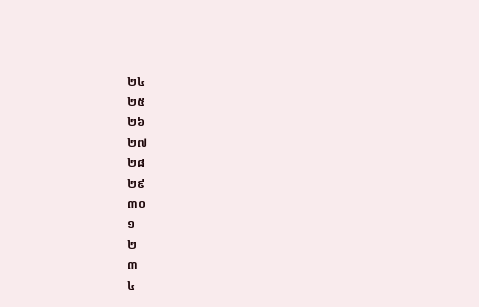២៤
២៥
២៦
២៧
២៨
២៩
៣០
១
២
៣
៤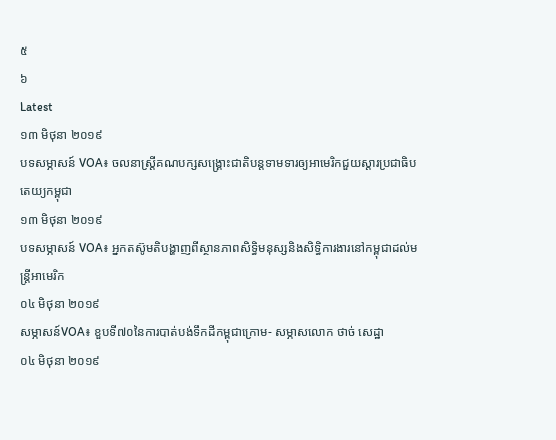៥
៦
Latest
១៣ មិថុនា ២០១៩
បទសម្ភាសន៍ VOA៖ ចលនាស្រី្តគណបក្សសង្គ្រោះជាតិបន្តទាមទារឲ្យអាមេរិកជួយស្តារប្រជាធិបតេយ្យកម្ពុជា
១៣ មិថុនា ២០១៩
បទសម្ភាសន៍ VOA៖ អ្នកតស៊ូមតិបង្ហាញពីស្ថានភាពសិទ្ធិមនុស្សនិងសិទ្ធិការងារនៅកម្ពុជាដល់មន្ត្រីអាមេរិក
០៤ មិថុនា ២០១៩
សម្ភាសន៍VOA៖ ខួបទី៧០នៃការបាត់បង់ទឹកដីកម្ពុជាក្រោម- សម្ភាសលោក ថាច់ សេដ្ឋា
០៤ មិថុនា ២០១៩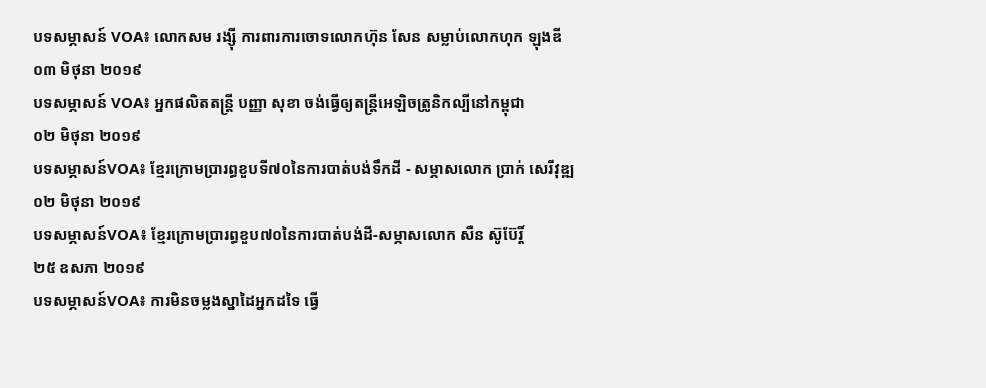បទសម្ភាសន៍ VOA៖ លោកសម រង្ស៊ី ការពារការចោទលោកហ៊ុន សែន សម្លាប់លោកហុក ឡុងឌី
០៣ មិថុនា ២០១៩
បទសម្ភាសន៍ VOA៖ អ្នកផលិតតន្រ្តី បញ្ញា សុខា ចង់ធ្វើឲ្យតន្ត្រីអេឡិចត្រូនិកល្បីនៅកម្ពុជា
០២ មិថុនា ២០១៩
បទសម្ភាសន៍VOA៖ ខ្មែរក្រោមប្រារព្ធខួបទី៧០នៃការបាត់បង់ទឹកដី - សម្ភាសលោក ប្រាក់ សេរីវុឌ្ឍ
០២ មិថុនា ២០១៩
បទសម្ភាសន៍VOA៖ ខ្មែរក្រោមប្រារព្ធខួប៧០នៃការបាត់បង់ដី-សម្ភាសលោក សឺន ស៊ូប៊ែរ្តិ៍
២៥ ឧសភា ២០១៩
បទសម្ភាសន៍VOA៖ ការមិនចម្លងស្នាដៃអ្នកដទៃ ធ្វើ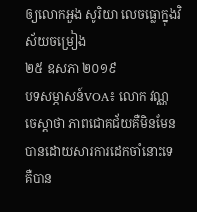ឲ្យលោកអួង សូរិយា លេចធ្លោក្នុងវិស័យចម្រៀង
២៥ ឧសភា ២០១៩
បទសម្ភាសន៍VOA៖ លោក វណ្ណ ចេស្ដាថា ភាពជោគជ័យគឺមិនមែនបានដោយសារការដេកចាំនោះទេ គឺបាន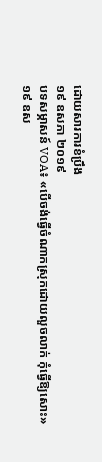ដោយសារការខំប្រឹង
១៩ ឧសភា ២០១៩
បទសម្ភាសន៍ VOA៖ «បើចង់ធ្វើចំណាកស្រុកដោយលួចលាក់ កុំធ្វើឱ្យសោះ»
១៩ ឧស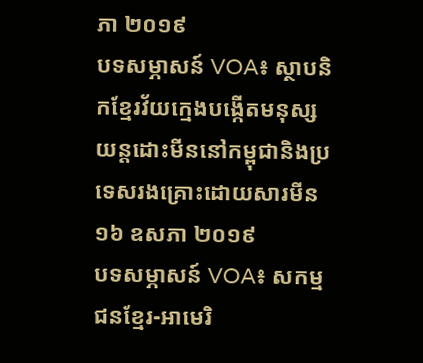ភា ២០១៩
បទសម្ភាសន៍ VOA៖ ស្ថាបនិកខ្មែរវ័យក្មេងបង្កើតមនុស្សយន្តដោះមីននៅកម្ពុជានិងប្រទេសរងគ្រោះដោយសារមីន
១៦ ឧសភា ២០១៩
បទសម្ភាសន៍ VOA៖ សកម្មជនខ្មែរ-អាមេរិ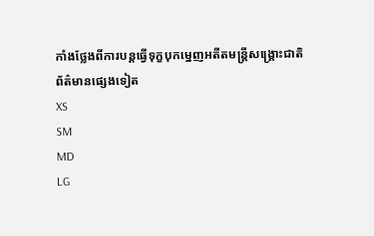កាំងថ្លែងពីការបន្តធ្វើទុក្ខបុកម្នេញអតីតមន្ត្រីសង្គ្រោះជាតិ
ព័ត៌មានផ្សេងទៀត
XS
SM
MD
LG